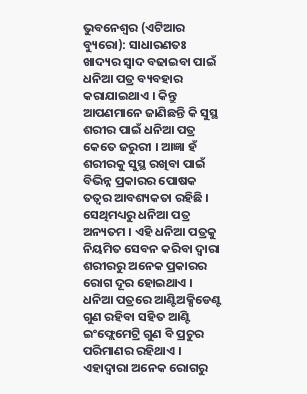ଭୁବନେଶ୍ୱର (ଏଟିଆର ବ୍ୟୁରୋ): ସାଧାରଣତଃ ଖାଦ୍ୟର ସ୍ୱାଦ ବଢାଇବା ପାଇଁ ଧନିଆ ପତ୍ର ବ୍ୟବହାର କରାଯାଇଥାଏ । କିନ୍ତୁ ଆପଣମାନେ ଜାଣିଛନ୍ତି କି ସୁସ୍ଥ ଶରୀର ପାଇଁ ଧନିଆ ପତ୍ର କେତେ ଜରୁରୀ । ଆଜ୍ଞା ହଁ ଶରୀରକୁ ସୁସ୍ଥ ରଖିବା ପାଇଁ ବିଭିନ୍ନ ପ୍ରକାରର ପୋଷକ ତତ୍ୱର ଆବଶ୍ୟକତା ରହିଛି । ସେଥିମଧ୍ୟରୁ ଧନିଆ ପତ୍ର ଅନ୍ୟତମ । ଏହି ଧନିଆ ପତ୍ରକୁ ନିୟମିତ ସେବନ କରିବା ଦ୍ୱାରା ଶରୀରରୁ ଅନେକ ପ୍ରକାରର ରୋଗ ଦୂର ହୋଇଥାଏ । ଧନିଆ ପତ୍ରରେ ଆଣ୍ଟିଅକ୍ସିଡେଣ୍ଟ ଗୁଣ ରହିବା ସହିତ ଆଣ୍ଟି ଇଂଫ୍ଲେମେଟ୍ରି ଗୁଣ ବି ପ୍ରଚୁର ପରିମାଣର ରହିଥାଏ । ଏହାଦ୍ୱାରା ଅନେକ ରୋଗରୁ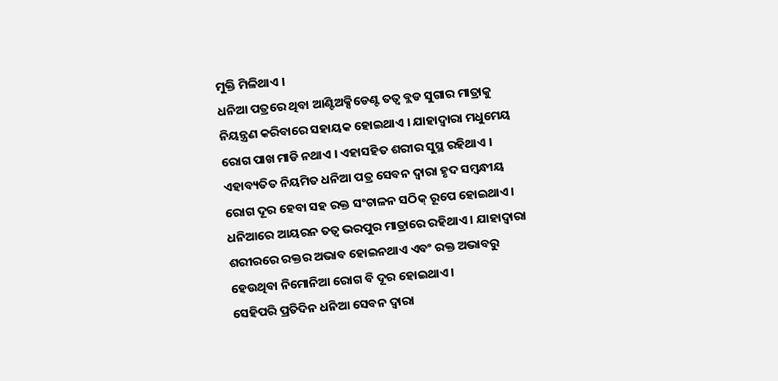ମୁକ୍ତି ମିଳିଥାଏ ।
ଧନିଆ ପତ୍ରରେ ଥିବା ଆଣ୍ଟିଅକ୍ସିଡେଣ୍ଟ ତତ୍ୱ ବ୍ଲଡ ସୁଗାର ମାତ୍ରାକୁ ନିୟନ୍ତ୍ରଣ କରିବାରେ ସହାୟକ ହୋଇଥାଏ । ଯାହାଦ୍ୱାରା ମଧୁମେୟ ରୋଗ ପାଖ ମାଡି ନଥାଏ । ଏହାସହିତ ଶରୀର ସୁସ୍ଥ ରହିଥାଏ । ଏହାବ୍ୟତିତ ନିୟମିତ ଧନିଆ ପତ୍ର ସେବନ ଦ୍ୱାରା ହୃଦ ସମ୍ବନ୍ଧୀୟ ରୋଗ ଦୂର ହେବା ସହ ରକ୍ତ ସଂଚାଳନ ସଠିକ୍ ରୂପେ ହୋଇଥାଏ ।
ଧନିଆରେ ଆୟରନ ତତ୍ୱ ଭରପୁର ମାତ୍ରାରେ ରହିଥାଏ । ଯାହାଦ୍ୱାରା ଶରୀରରେ ରକ୍ତର ଅଭାବ ହୋଇନଥାଏ ଏବଂ ରକ୍ତ ଅଭାବରୁ ହେଉଥିବା ନିମୋନିଆ ରୋଗ ବି ଦୂର ହୋଇଥାଏ ।
ସେହିପରି ପ୍ରତିଦିନ ଧନିଆ ସେବନ ଦ୍ୱାରା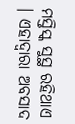ମସ୍ତିସ୍କ ସୁସ୍ଥ ରହିଥାଏ । ଏହାଦ୍ୱାରା ଅବସାଦ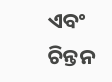ଏବଂ ଚିନ୍ତନ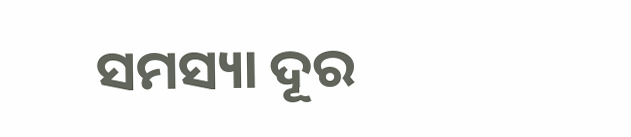ସମସ୍ୟା ଦୂର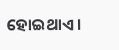ହୋଇଥାଏ ।